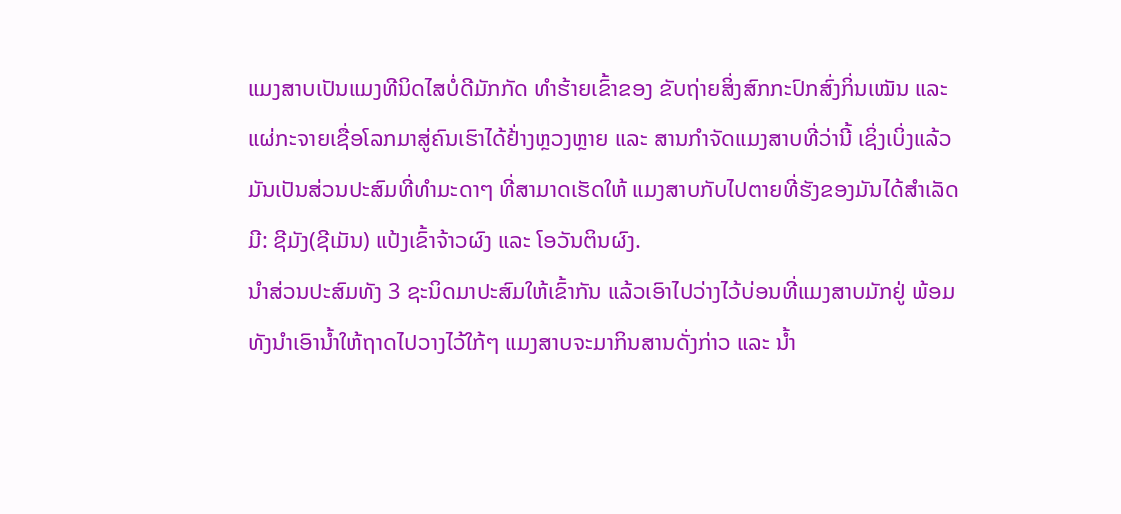ແມງສາບເປັນແມງທີນິດໄສບໍ່ດີມັກກັດ ທໍາຮ້າຍເຂົ້າຂອງ ຂັບຖ່າຍສິ່ງສົກກະປົກສົ່ງກິ່ນເໝັນ ແລະ ແຜ່ກະຈາຍເຊື່ອໂລກມາສູ່ຄົນເຮົາໄດ້ຢ້່າງຫຼວງຫຼາຍ ແລະ ສານກໍາຈັດແມງສາບທີ່ວ່ານີ້ ເຊິ່ງເບິ່ງແລ້ວມັນເປັນສ່ວນປະສົມທີ່ທໍາມະດາໆ ທີ່ສາມາດເຮັດໃຫ້ ແມງສາບກັບໄປຕາຍທີ່ຮັງຂອງມັນໄດ້ສໍາເລັດ ມີ: ຊີມັງ(ຊີເມັນ) ແປ້ງເຂົ້າຈ້າວຜົງ ແລະ ໂອວັນຕິນຜົງ.
ນໍາສ່ວນປະສົມທັງ 3 ຊະນິດມາປະສົມໃຫ້ເຂົ້າກັນ ແລ້ວເອົາໄປວ່າງໄວ້ບ່ອນທີ່ແມງສາບມັກຢູ່ ພ້ອມທັງນໍາເອົານໍ້າໃຫ້ຖາດໄປວາງໄວ້ໃກ້ໆ ແມງສາບຈະມາກິນສານດັ່ງກ່າວ ແລະ ນໍ້າ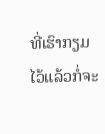ທີ່ເຮົາກຽມໄວ້ແລ້ວກໍ່ຈະ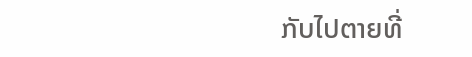ກັບໄປຕາຍທີ່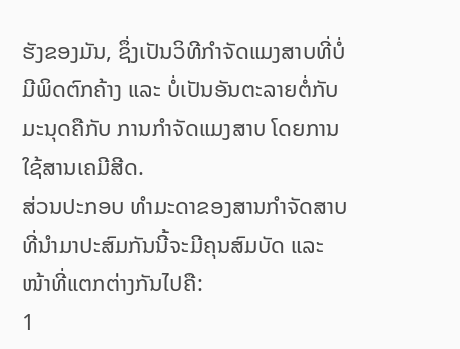ຮັງຂອງມັນ, ຊຶ່ງເປັນວິທີກໍາຈັດແມງສາບທີ່ບໍ່ມີພິດຕົກຄ້າງ ແລະ ບໍ່ເປັນອັນຕະລາຍຕໍ່ກັບມະນຸດຄືກັບ ການກໍາຈັດແມງສາບ ໂດຍການໃຊ້ສານເຄມີສີດ.
ສ່ວນປະກອບ ທໍາມະດາຂອງສານກໍາຈັດສາບທີ່ນໍາມາປະສົມກັນນີ້ຈະມີຄຸນສົມບັດ ແລະ ໜ້າທີ່ແຕກຕ່າງກັນໄປຄື:
1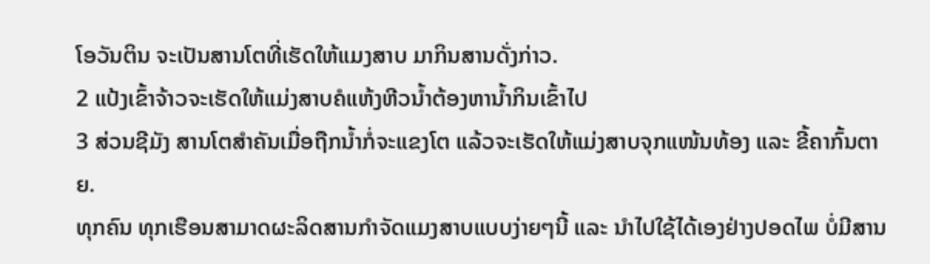ໂອວັນຕິນ ຈະເປັນສານໂຕທີ່ເຮັດໃຫ້ແມງສາບ ມາກິນສານດັ່ງກ່າວ.
2 ແປ້ງເຂົ້າຈ້າວຈະເຮັດໃຫ້ແມ່ງສາບຄໍແຫ້ງຫີວນໍ້າຕ້ອງຫານໍ້າກິນເຂົ້າໄປ
3 ສ່ວນຊີມັງ ສານໂຕສໍາຄັນເມື່ອຖືກນໍ້າກໍ່ຈະແຂງໂຕ ແລ້ວຈະເຮັດໃຫ້ແມ່ງສາບຈຸກແໜ້ນທ້ອງ ແລະ ຂີ້ຄາກົ້ນຕາຍ.
ທຸກຄົນ ທຸກເຮືອນສາມາດຜະລິດສານກໍາຈັດແມງສາບແບບງ່າຍໆນີ້ ແລະ ນໍາໄປໃຊ້ໄດ້ເອງຢ່າງປອດໄພ ບໍ່ມີສານ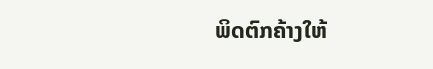ພິດຕົກຄ້າງໃຫ້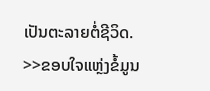ເປັນຕະລາຍຕໍ່ຊີວິດ.
>>ຂອບໃຈແຫຼ່ງຂໍ້ມູນ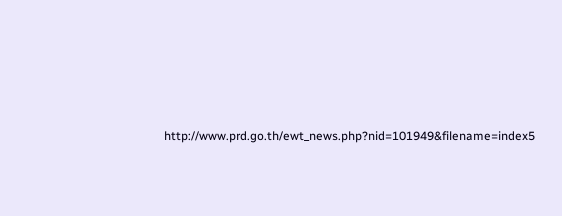http://www.prd.go.th/ewt_news.php?nid=101949&filename=index5